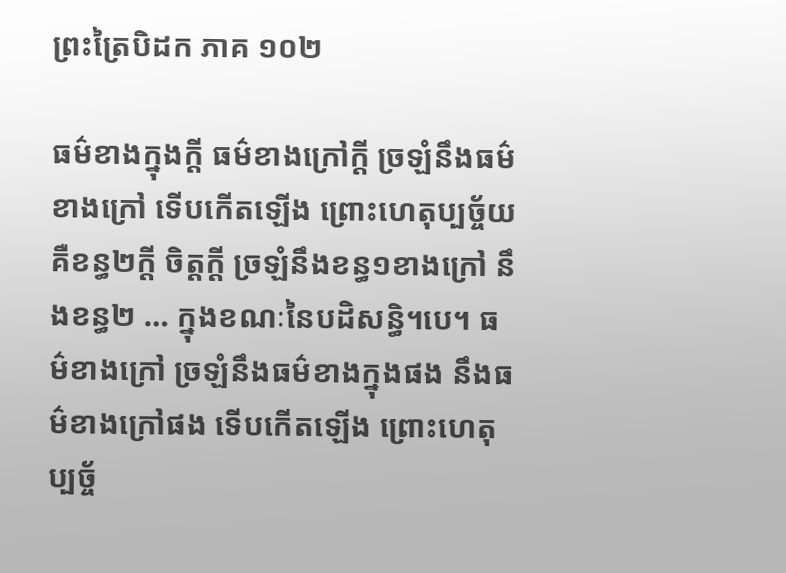ព្រះត្រៃបិដក ភាគ ១០២

ធម៌ខាងក្នុងក្តី ធម៌ខាងក្រៅក្តី ច្រឡំនឹងធម៌ខាងក្រៅ ទើបកើតឡើង ព្រោះហេតុប្បច្ច័យ គឺខន្ធ២ក្តី ចិត្តក្តី ច្រឡំនឹងខន្ធ១ខាងក្រៅ នឹងខន្ធ២ … ក្នុងខណៈនៃបដិសន្ធិ។បេ។ ធម៌ខាងក្រៅ ច្រឡំនឹងធម៌ខាងក្នុងផង នឹងធម៌ខាងក្រៅផង ទើបកើតឡើង ព្រោះហេតុប្បច្ច័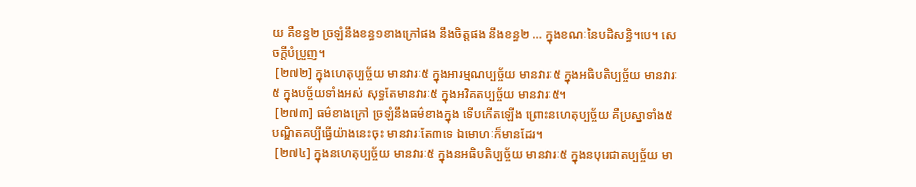យ គឺខន្ធ២ ច្រឡំនឹងខន្ធ១ខាងក្រៅផង នឹងចិត្តផង នឹងខន្ធ២ … ក្នុងខណៈនៃបដិសន្ធិ។បេ។ សេចក្តីបំប្រួញ។
 [២៧២] ក្នុងហេតុប្បច្ច័យ មានវារៈ៥ ក្នុងអារម្មណប្បច្ច័យ មានវារៈ៥ ក្នុងអធិបតិប្បច្ច័យ មានវារៈ៥ ក្នុងបច្ច័យទាំងអស់ សុទ្ធតែមានវារៈ៥ ក្នុងអវិគតប្បច្ច័យ មានវារៈ៥។
 [២៧៣] ធម៌ខាងក្រៅ ច្រឡំនឹងធម៌ខាងក្នុង ទើបកើតឡើង ព្រោះនហេតុប្បច្ច័យ គឺប្រស្នាទាំង៥ បណ្ឌិតគប្បីធ្វើយ៉ាងនេះចុះ មានវារៈតែ៣ទេ ឯមោហៈក៏មានដែរ។
 [២៧៤] ក្នុងនហេតុប្បច្ច័យ មានវារៈ៥ ក្នុងនអធិបតិប្បច្ច័យ មានវារៈ៥ ក្នុងនបុរេជាតប្បច្ច័យ មា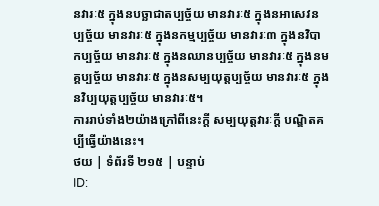នវារៈ៥ ក្នុងនបច្ឆាជាតប្បច្ច័យ មានវារៈ៥ ក្នុងនអាសេវនប្បច្ច័យ មានវារៈ៥ ក្នុងនកម្មប្បច្ច័យ មានវារៈ៣ ក្នុងនវិបាកប្បច្ច័យ មានវារៈ៥ ក្នុងនឈានប្បច្ច័យ មានវារៈ៥ ក្នុងនមគ្គប្បច្ច័យ មានវារៈ៥ ក្នុងនសម្បយុត្តប្បច្ច័យ មានវារៈ៥ ក្នុងនវិប្បយុត្តប្បច្ច័យ មានវារៈ៥។
ការរាប់ទាំង២យ៉ាងក្រៅពីនេះក្តី សម្បយុត្តវារៈក្តី បណ្ឌិតគប្បីធ្វើយ៉ាងនេះ។
ថយ | ទំព័រទី ២១៥ | បន្ទាប់
ID: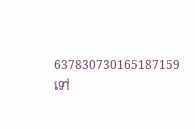637830730165187159
ទៅ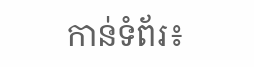កាន់ទំព័រ៖